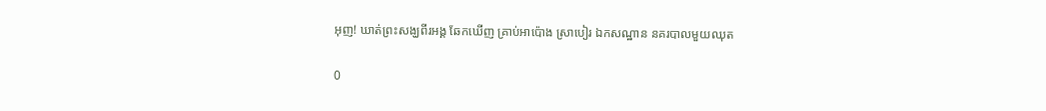អុញ! ឃាត់ព្រះសង្ឃពីរអង្គ ឆែកឃើញ គ្រាប់អាប៉ោង ស្រាបៀរ ឯកសណ្ឋាន នគរបាលមួយឈុត

0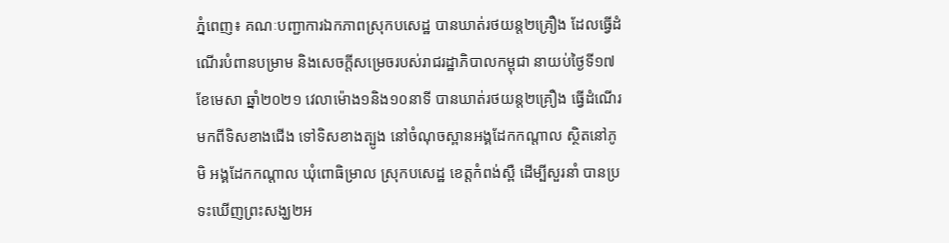ភ្នំពេញ៖ គណៈបញ្ជាការឯកភាពស្រុកបសេដ្ឋ បានឃាត់រថយន្ត២គ្រឿង ដែលធ្វើដំណើរបំពានបម្រាម និងសេចក្តីសម្រេចរបស់រាជរដ្ឋាភិបាលកម្ពុជា នាយប់ថ្ងៃទី១៧ ខែមេសា ឆ្នាំ២០២១ វេលាម៉ោង១និង១០នាទី បានឃាត់រថយន្ត២គ្រឿង ធ្វើដំណើរមកពីទិសខាងជើង ទៅទិសខាងត្បូង នៅចំណុចស្ពានអង្គដែកកណ្តាល ស្ថិតនៅភូមិ អង្គដែកកណ្តាល ឃុំពោធិម្រាល ស្រុកបសេដ្ឋ ខេត្តកំពង់ស្ពឺ ដើម្បីសួរនាំ បានប្រទះឃើញព្រះសង្ឃ២អ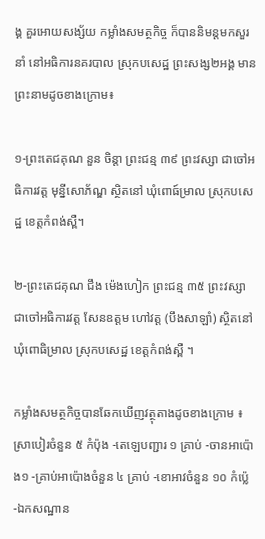ង្គ គួរអោយសង្ស័យ កម្លាំងសមត្ថកិច្ច ក៏បាននិមន្តមកសួរនាំ នៅអធិការនគរបាល ស្រុកបសេដ្ឋ ព្រះសង្ស២អង្គ មានព្រះនាមដូចខាងក្រោម៖

១-ព្រះតេជគុណ នួន ចិន្តា ព្រះជន្ម ៣៩ ព្រះវស្សា ជាចៅអធិការវត្ត មុន្នីសោភ័ណ្ឌ ស្ថិតនៅ ឃុំពោធ៍ម្រាល ស្រុកបសេដ្ឋ ខេត្តកំពង់ស្ពឺ។

២-ព្រះតេជគុណ ជឹង ម៉េងហៀក ព្រះជន្ម ៣៥ ព្រះវស្សា ជាចៅអធិការវត្ត សែនឧត្តម ហៅវត្ត (បឹងសាឡាំ) ស្ថិតនៅ ឃុំពោធិម្រាល ស្រុកបសេដ្ឋ ខេត្តកំពង់ស្ពឺ ។

កម្លាំងសមត្ថកិច្ចបានឆែកឃើញវត្ថុតាងដូចខាងក្រោម ៖
ស្រាបៀរចំនួន ៥ កំប៉ុង -តេឡេបញ្ជារ ១ គ្រាប់ -ចានអាប៉ោង១ -គ្រាប់អាប៉ោងចំនួន ៤ គ្រាប់ -ខោអាវចំនួន ១០ កំប៉្លេ -ឯកសណ្ឋាន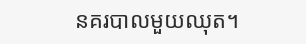នគរបាលមួយឈុត។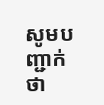សូមបញ្ជាក់ថា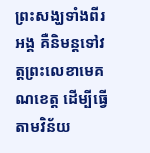ព្រះសង្ឃទាំងពីរអង្គ គឺនិមន្តទៅវត្តព្រះលេខាមេគណខេត្ត ដើម្បីធ្វើតាមវិន័យ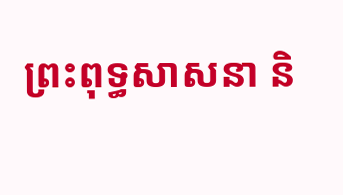ព្រះពុទ្ធសាសនា និ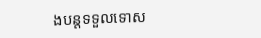ងបន្តទទួលទោស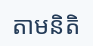តាមនិតិ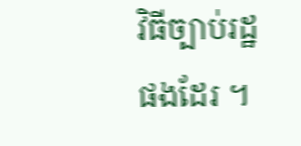វិធីច្បាប់រដ្ឋផងដែរ ។